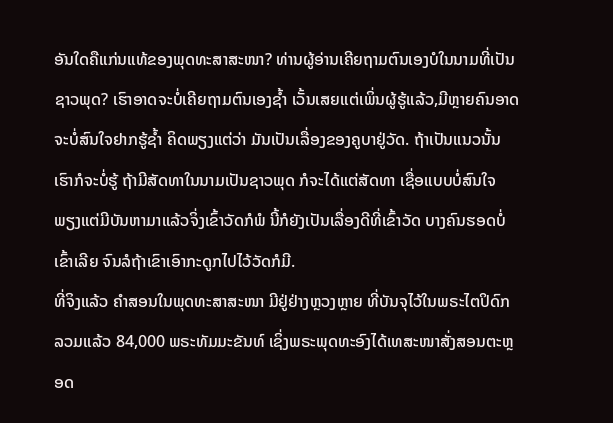ອັນໃດຄືແກ່ນແທ້ຂອງພຸດທະສາສະໜາ? ທ່ານຜູ້ອ່ານເຄີຍຖາມຕົນເອງບໍໃນນາມທີ່ເປັນຊາວພຸດ? ເຮົາອາດຈະບໍ່ເຄີຍຖາມຕົນເອງຊ້ຳ ເວັ້ນເສຍແຕ່ເພິ່ນຜູ້ຮູ້ແລ້ວ,ມີຫຼາຍຄົນອາດຈະບໍ່ສົນໃຈຢາກຮູ້ຊ້ຳ ຄິດພຽງແຕ່ວ່າ ມັນເປັນເລື່ອງຂອງຄູບາຢູ່ວັດ. ຖ້າເປັນແນວນັ້ນ ເຮົາກໍຈະບໍ່ຮູ້ ຖ້າມີສັດທາໃນນາມເປັນຊາວພຸດ ກໍຈະໄດ້ແຕ່ສັດທາ ເຊື່ອແບບບໍ່ສົນໃຈ ພຽງແຕ່ມີບັນຫາມາແລ້ວຈິ່ງເຂົ້າວັດກໍພໍ ນີ້ກໍຍັງເປັນເລື່ອງດີທີ່ເຂົ້າວັດ ບາງຄົນຮອດບໍ່ເຂົ້າເລີຍ ຈົນລໍຖ້າເຂົາເອົາກະດູກໄປໄວ້ວັດກໍມີ.
ທີ່ຈິງແລ້ວ ຄຳສອນໃນພຸດທະສາສະໜາ ມີຢູ່ຢ່າງຫຼວງຫຼາຍ ທີ່ບັນຈຸໄວ້ໃນພຣະໄຕປິດົກ ລວມແລ້ວ 84,000 ພຣະທັມມະຂັນທ໌ ເຊິ່ງພຣະພຸດທະອົງໄດ້ເທສະໜາສັ່ງສອນຕະຫຼອດ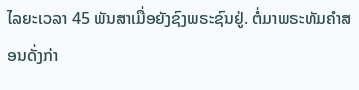ໄລຍະເວລາ 45 ພັນສາເມື່ອຍັງຊົງພຣະຊົນຢູ່. ຕໍ່ມາພຣະທັມຄຳສອນດັ່ງກ່າ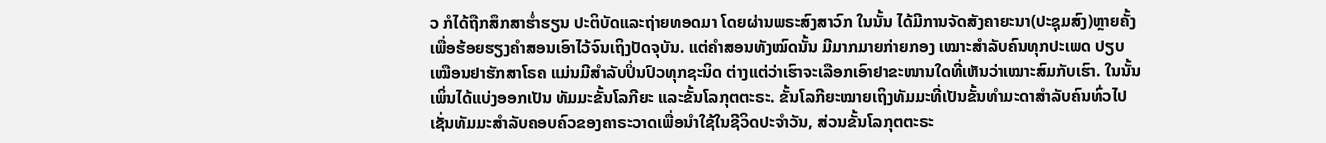ວ ກໍໄດ້ຖືກສຶກສາຮ່ຳຮຽນ ປະຕິບັດແລະຖ່າຍທອດມາ ໂດຍຜ່ານພຣະສົງສາວົກ ໃນນັ້ນ ໄດ້ມີການຈັດສັງຄາຍະນາ(ປະຊຸມສົງ)ຫຼາຍຄັ້ງ ເພື່ອຮ້ອຍຮຽງຄຳສອນເອົາໄວ້ຈົນເຖິງປັດຈຸບັນ. ແຕ່ຄຳສອນທັງໝົດນັ້ນ ມີມາກມາຍກ່າຍກອງ ເໝາະສຳລັບຄົນທຸກປະເພດ ປຽບເໝືອນຢາຮັກສາໂຣຄ ແມ່ນມີສຳລັບປິ່ນປົວທຸກຊະນິດ ຕ່າງແຕ່ວ່າເຮົາຈະເລືອກເອົາຢາຂະໜານໃດທີ່ເຫັນວ່າເໝາະສົມກັບເຮົາ. ໃນນັ້ນ ເພິ່ນໄດ້ແບ່ງອອກເປັນ ທັມມະຂັ້ນໂລກີຍະ ແລະຂັ້ນໂລກຸຕຕະຣະ. ຂັ້ນໂລກີຍະໝາຍເຖິງທັມມະທີ່ເປັນຂັ້ນທຳມະດາສຳລັບຄົນທົ່ວໄປ ເຊັ່ນທັມມະສຳລັບຄອບຄົວຂອງຄາຣະວາດເພື່ອນຳໃຊ້ໃນຊີວິດປະຈຳວັນ, ສ່ວນຂັ້ນໂລກຸຕຕະຣະ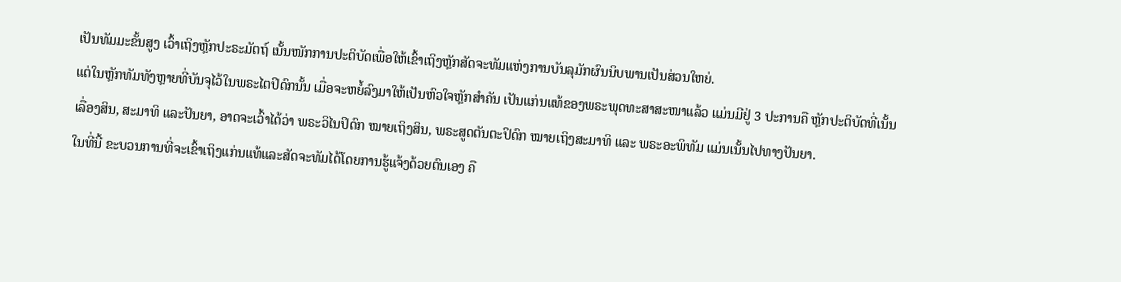ເປັນທັມມະຂັ້ນສູງ ເວົ້າເຖິງຫຼັກປະຣະມັຕຖ໌ ເນັ້ນໜັກການປະຕິບັດເພື່ອໃຫ້ເຂົ້າເຖິງຫຼັກສັດຈະທັມແຫ່ງການບັນລຸມັກຜົນນິບພານເປັນສ່ວນໃຫຍ່.
ແຕ່ໃນຫຼັກທັມທັງຫຼາຍທີ່ບັນຈຸໄວ້ໃນພຣະໄຕປິດົກນັ້ນ ເມື່ອຈະຫຍໍ້ລົງມາໃຫ້ເປັນຫົວໃຈຫຼັກສຳຄັນ ເປັນແກ່ນແທ້ຂອງພຣະພຸດທະສາສະໜາແລ້ວ ແມ່ນມີຢູ່ 3 ປະການຄື ຫຼັກປະຕິບັດທີ່ເນັ້ນເລື່ອງສິນ, ສະມາທິ ແລະປັນຍາ, ອາດຈະເວົ້າໄດ້ວ່າ ພຣະວິໄນປິດົກ ໝາຍເຖິງສິນ, ພຣະສູດຕັນຕະປິດົກ ໝາຍເຖິງສະມາທິ ແລະ ພຣະອະພິທັມ ແມ່ນເນັ້ນໄປທາງປັນຍາ.
ໃນທີ່ນີ້ ຂະບວນການທີ່ຈະເຂົ້າເຖິງແກ່ນແທ້ແລະສັດຈະທັມໄດ້ໂດຍການຮູ້ແຈ້ງດ້ວຍຕົນເອງ ຄື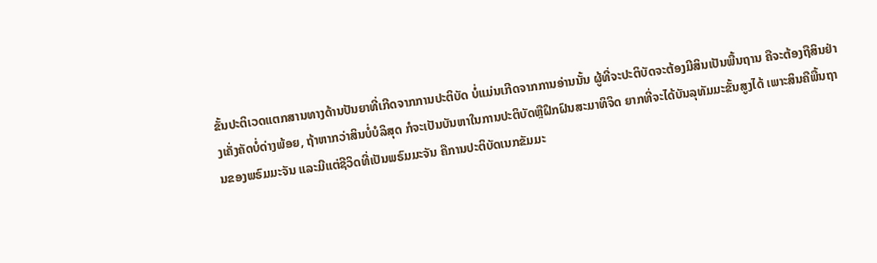ຂັ້ນປະຕິເວດແຕກສານທາງດ້ານປັນຍາທີ່ເກີດຈາກການປະຕິບັດ ບໍ່ແມ່ນເກີດຈາກການອ່ານນັ້ນ ຜູ້ທີ່ຈະປະຕິບັດຈະຕ້ອງມີສິນເປັນພື້ນຖານ ຄືຈະຕ້ອງຖືສິນຢ່າງເຄັ່ງຄັດບໍ່ດ່າງພ້ອຍ, ຖ້າຫາກວ່າສິນບໍ່ບໍລິສຸດ ກໍຈະເປັນບັນຫາໃນການປະຕິບັດຫຼືຝຶກຝົນສະມາທິຈິດ ຍາກທີ່ຈະໄດ້ບັນລຸທັມມະຂັ້ນສູງໄດ້ ເພາະສິນຄືພື້ນຖານຂອງພຣົມມະຈັນ ແລະມີແຕ່ຊີວິດທີ່ເປັນພຣົມມະຈັນ ຄືການປະຕິບັດເນກຂັມມະ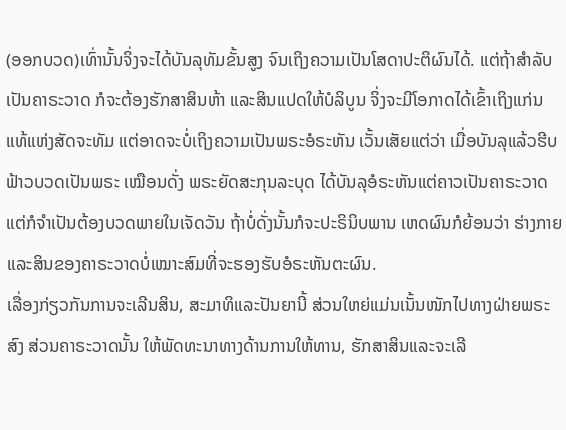(ອອກບວດ)ເທົ່ານັ້ນຈິ່ງຈະໄດ້ບັນລຸທັມຂັ້ນສູງ ຈົນເຖິງຄວາມເປັນໂສດາປະຕິຜົນໄດ້. ແຕ່ຖ້າສຳລັບເປັນຄາຣະວາດ ກໍຈະຕ້ອງຮັກສາສິນຫ້າ ແລະສິນແປດໃຫ້ບໍລິບູນ ຈິ່ງຈະມີໂອກາດໄດ້ເຂົ້າເຖິງແກ່ນແທ້ແຫ່ງສັດຈະທັມ ແຕ່ອາດຈະບໍ່ເຖິງຄວາມເປັນພຣະອໍຣະຫັນ ເວັ້ນເສັຍແຕ່ວ່າ ເມື່ອບັນລຸແລ້ວຮີບຟ້າວບວດເປັນພຣະ ເໝືອນດັ່ງ ພຣະຍັດສະກຸນລະບຸດ ໄດ້ບັນລຸອໍຣະຫັນແຕ່ຄາວເປັນຄາຣະວາດ ແຕ່ກໍຈຳເປັນຕ້ອງບວດພາຍໃນເຈັດວັນ ຖ້າບໍ່ດັ່ງນັ້ນກໍຈະປະຣິນິບພານ ເຫດຜົນກໍຍ້ອນວ່າ ຮ່າງກາຍແລະສິນຂອງຄາຣະວາດບໍ່ເໝາະສົມທີ່ຈະຮອງຮັບອໍຣະຫັນຕະຜົນ.
ເລື່ອງກ່ຽວກັນການຈະເລີນສິນ, ສະມາທິແລະປັນຍານີ້ ສ່ວນໃຫຍ່ແມ່ນເນັ້ນໜັກໄປທາງຝ່າຍພຣະສົງ ສ່ວນຄາຣະວາດນັ້ນ ໃຫ້ພັດທະນາທາງດ້ານການໃຫ້ທານ, ຮັກສາສິນແລະຈະເລີ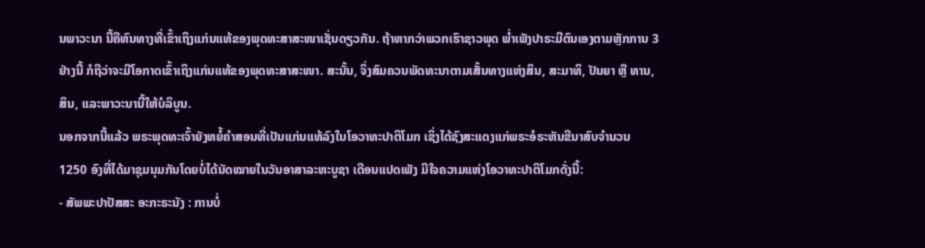ນພາວະນາ ນີ້ຄືຫົນທາງທີ່ເຂົ້າເຖິງແກ່ນແທ້ຂອງພຸດທະສາສະໜາເຊັ່ນດຽວກັນ. ຖ້າຫາກວ່າພວກເຮົາຊາວພຸດ ພ່ຳເພັງປາຣະມີຕົນເອງຕາມຫຼັກການ 3 ຢ່າງນີ້ ກໍຖືວ່າຈະມີໂອກາດເຂົ້າເຖິງແກ່ນແທ້ຂອງພຸດທະສາສະໜາ. ສະນັ້ນ, ຈິ່ງສົມຄວນພັດທະນາຕາມເສັ້ນທາງແຫ່ງສິນ, ສະມາທິ, ປັນຍາ ຫຼື ທານ, ສິນ, ແລະພາວະນານີ້ໃຫ້ບໍລິບູນ.
ນອກຈາກນີ້ແລ້ວ ພຣະພຸດທະເຈົ້າຍັງຫຍໍ້ຄຳສອນທີ່ເປັນແກ່ນແທ້ລົງໃນໂອວາທະປາຕິໂມກ ເຊິ່ງໄດ້ຊົງສະແດງແກ່ພຣະອໍຣະຫັນຂີນາສົບຈຳນວນ 1250 ອົງທີ່ໄດ້ມາຊຸມນຸມກັນໂດຍບໍ່ໄດ້ນັດໝາຍໃນວັນອາສາລະຫະບູຊາ ເດືອນແປດເພັງ ມີໃຈຄວາມແຫ່ງໂອວາທະປາຕິໂມກດັ່ງນີ້:
- ສັພພະປາປັສສະ ອະກະຣະນັງ : ການບໍ່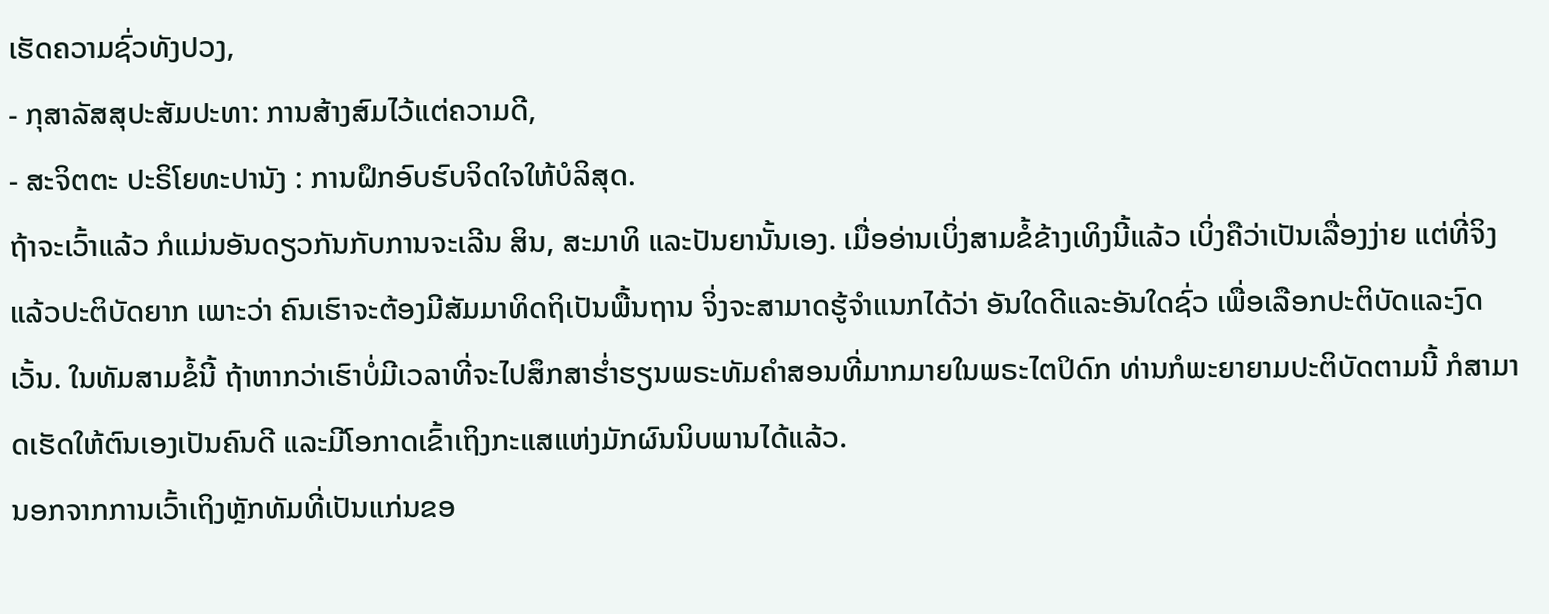ເຮັດຄວາມຊົ່ວທັງປວງ,
- ກຸສາລັສສຸປະສັມປະທາ: ການສ້າງສົມໄວ້ແຕ່ຄວາມດີ,
- ສະຈິຕຕະ ປະຣິໂຍທະປານັງ : ການຝຶກອົບຮົບຈິດໃຈໃຫ້ບໍລິສຸດ.
ຖ້າຈະເວົ້າແລ້ວ ກໍແມ່ນອັນດຽວກັນກັບການຈະເລີນ ສິນ, ສະມາທິ ແລະປັນຍານັ້ນເອງ. ເມື່ອອ່ານເບິ່ງສາມຂໍ້ຂ້າງເທິງນີ້ແລ້ວ ເບິ່ງຄືວ່າເປັນເລື່ອງງ່າຍ ແຕ່ທີ່ຈິງແລ້ວປະຕິບັດຍາກ ເພາະວ່າ ຄົນເຮົາຈະຕ້ອງມີສັມມາທິດຖິເປັນພື້ນຖານ ຈິ່ງຈະສາມາດຮູ້ຈຳແນກໄດ້ວ່າ ອັນໃດດີແລະອັນໃດຊົ່ວ ເພື່ອເລືອກປະຕິບັດແລະງົດເວັ້ນ. ໃນທັມສາມຂໍ້ນີ້ ຖ້າຫາກວ່າເຮົາບໍ່ມີເວລາທີ່ຈະໄປສຶກສາຮ່ຳຮຽນພຣະທັມຄຳສອນທີ່ມາກມາຍໃນພຣະໄຕປິດົກ ທ່ານກໍພະຍາຍາມປະຕິບັດຕາມນີ້ ກໍສາມາດເຮັດໃຫ້ຕົນເອງເປັນຄົນດີ ແລະມີໂອກາດເຂົ້າເຖິງກະແສແຫ່ງມັກຜົນນິບພານໄດ້ແລ້ວ.
ນອກຈາກການເວົ້າເຖິງຫຼັກທັມທີ່ເປັນແກ່ນຂອ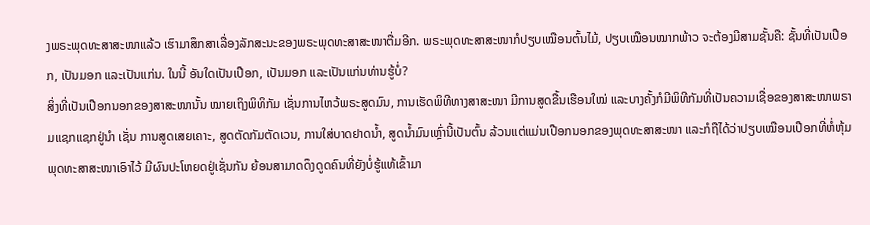ງພຣະພຸດທະສາສະໜາແລ້ວ ເຮົາມາສຶກສາເລື່ອງລັກສະນະຂອງພຣະພຸດທະສາສະໜາຕື່ມອີກ. ພຣະພຸດທະສາສະໜາກໍປຽບເໝືອນຕົ້ນໄມ້, ປຽບເໝືອນໝາກພ້າວ ຈະຕ້ອງມີສາມຊັ້ນຄື: ຊັ້ນທີ່ເປັນເປືອກ, ເປັນມອກ ແລະເປັນແກ່ນ. ໃນນີ້ ອັນໃດເປັນເປືອກ, ເປັນມອກ ແລະເປັນແກ່ນທ່ານຮູ້ບໍ່?
ສິ່ງທີ່ເປັນເປືອກນອກຂອງສາສະໜານັ້ນ ໝາຍເຖິງພິທິກັມ ເຊັ່ນການໄຫວ້ພຣະສູດມົນ, ການເຮັດພິທີທາງສາສະໜາ ມີການສູດຂື້ນເຮືອນໃໝ່ ແລະບາງຄັ້ງກໍມີພິທີກັມທີ່ເປັນຄວາມເຊື່ອຂອງສາສະໜາພຣາມແຊກແຊກຢູ່ນຳ ເຊັ່ນ ການສູດເສຍເຄາະ, ສູດຕັດກັມຕັດເວນ, ການໃສ່ບາດຢາດນໍ້າ, ສູດນ້ຳມົນເຫຼົ່ານີ້ເປັນຕົ້ນ ລ້ວນແຕ່ແມ່ນເປືອກນອກຂອງພຸດທະສາສະໜາ ແລະກໍຖືໄດ້ວ່າປຽບເໝືອນເປືອກທີ່ຫໍ່ຫຸ້ມພຸດທະສາສະໜາເອົາໄວ້ ມີຜົນປະໂຫຍດຢູ່ເຊັ່ນກັນ ຍ້ອນສາມາດດຶງດູດຄົນທີ່ຍັງບໍ່ຮູ້ແທ້ເຂົ້າມາ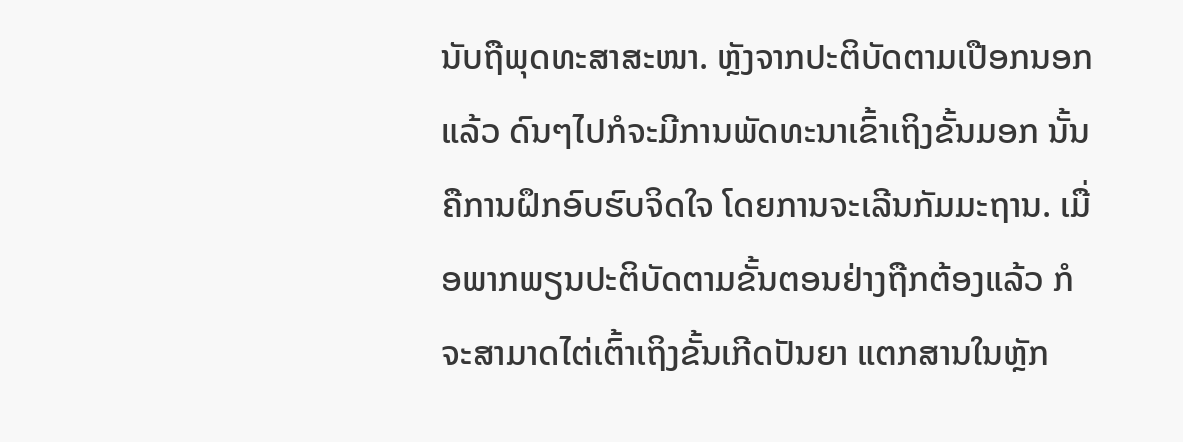ນັບຖືພຸດທະສາສະໜາ. ຫຼັງຈາກປະຕິບັດຕາມເປືອກນອກແລ້ວ ດົນໆໄປກໍຈະມີການພັດທະນາເຂົ້າເຖິງຂັ້ນມອກ ນັ້ນຄືການຝຶກອົບຮົບຈິດໃຈ ໂດຍການຈະເລີນກັມມະຖານ. ເມື່ອພາກພຽນປະຕິບັດຕາມຂັ້ນຕອນຢ່າງຖືກຕ້ອງແລ້ວ ກໍຈະສາມາດໄຕ່ເຕົ້າເຖິງຂັ້ນເກີດປັນຍາ ແຕກສານໃນຫຼັກ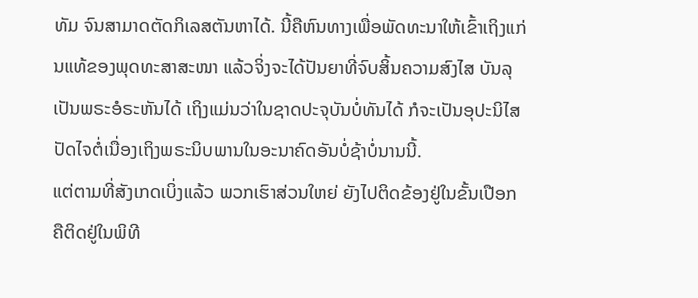ທັມ ຈົນສາມາດຕັດກິເລສຕັນຫາໄດ້. ນີ້ຄືຫົນທາງເພື່ອພັດທະນາໃຫ້ເຂົ້າເຖິງແກ່ນແທ້ຂອງພຸດທະສາສະໜາ ແລ້ວຈິ່ງຈະໄດ້ປັນຍາທີ່ຈົບສິ້ນຄວາມສົງໄສ ບັນລຸເປັນພຣະອໍຣະຫັນໄດ້ ເຖິງແມ່ນວ່າໃນຊາດປະຈຸບັນບໍ່ທັນໄດ້ ກໍຈະເປັນອຸປະນິໄສປັດໄຈຕໍ່ເນື່ອງເຖິງພຣະນິບພານໃນອະນາຄົດອັນບໍ່ຊ້າບໍ່ນານນີ້.
ແຕ່ຕາມທີ່ສັງເກດເບິ່ງແລ້ວ ພວກເຮົາສ່ວນໃຫຍ່ ຍັງໄປຕິດຂ້ອງຢູ່ໃນຂັ້ນເປືອກ ຄືຕິດຢູ່ໃນພິທີ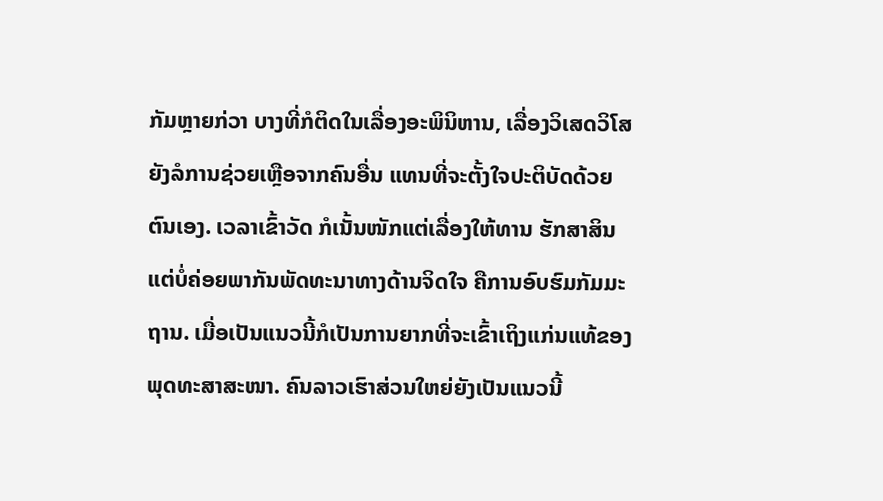ກັມຫຼາຍກ່ວາ ບາງທີ່ກໍຕິດໃນເລື່ອງອະພິນິຫານ, ເລື່ອງວິເສດວິໂສ ຍັງລໍການຊ່ວຍເຫຼືອຈາກຄົນອື່ນ ແທນທີ່ຈະຕັ້ງໃຈປະຕິບັດດ້ວຍຕົນເອງ. ເວລາເຂົ້າວັດ ກໍເນັ້ນໜັກແຕ່ເລື່ອງໃຫ້ທານ ຮັກສາສິນ ແຕ່ບໍ່ຄ່ອຍພາກັນພັດທະນາທາງດ້ານຈິດໃຈ ຄືການອົບຮົມກັມມະຖານ. ເມື່ອເປັນແນວນີ້ກໍເປັນການຍາກທີ່ຈະເຂົ້າເຖິງແກ່ນແທ້ຂອງພຸດທະສາສະໜາ. ຄົນລາວເຮົາສ່ວນໃຫຍ່ຍັງເປັນແນວນີ້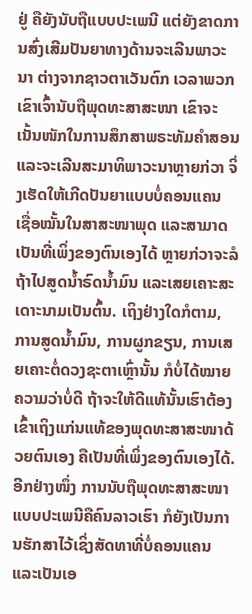ຢູ່ ຄືຍັງນັບຖືແບບປະເພນີ ແຕ່ຍັງຂາດການສົ່ງເສີມປັນຍາທາງດ້ານຈະເລີນພາວະນາ ຕ່າງຈາກຊາວຕາເວັນຕົກ ເວລາພວກເຂົາເຈົ້ານັບຖືພຸດທະສາສະໜາ ເຂົາຈະເນັ້ນໜັກໃນການສຶກສາພຣະທັມຄຳສອນແລະຈະເລີນສະມາທິພາວະນາຫຼາຍກ່ວາ ຈິ່ງເຮັດໃຫ້ເກີດປັນຍາແບບບໍ່ຄອນແຄນ ເຊື່ອໝັ້ນໃນສາສະໜາພຸດ ແລະສາມາດເປັນທີ່ເພິ່ງຂອງຕົນເອງໄດ້ ຫຼາຍກ່ວາຈະລໍຖ້າໄປສູດນ້ຳຣົດນ້ຳມົນ ແລະເສຍເຄາະສະເດາະນາມເປັນຕົ້ນ. ເຖິງຢ່າງໃດກໍຕາມ, ການສູດນ້ຳມົນ, ການຜູກຂຽນ, ການເສຍເຄາະຕໍ່ດວງຊະຕາເຫຼົ່ານັ້ນ ກໍບໍ່ໄດ້ໝາຍຄວາມວ່າບໍ່ດີ ຖ້າຈະໃຫ້ດີແທ້ນັ້ນເຮົາຕ້ອງເຂົ້າເຖິງແກ່ນແທ້ຂອງພຸດທະສາສະໜາດ້ວຍຕົນເອງ ຄືເປັນທີ່ເພິ່ງຂອງຕົນເອງໄດ້. ອີກຢ່າງໜຶ່ງ ການນັບຖືພຸດທະສາສະໜາແບບປະເພນີຄືຄົນລາວເຮົາ ກໍຍັງເປັນການຮັກສາໄວ້ເຊິ່ງສັດທາທີ່ບໍ່ຄອນແຄນ ແລະເປັນເອ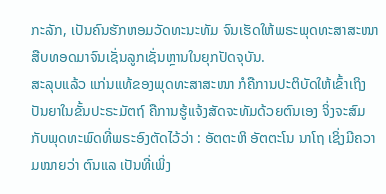ກະລັກ, ເປັນຄົນຮັກຫອມວັດທະນະທັມ ຈົນເຮັດໃຫ້ພຣະພຸດທະສາສະໜາສືບທອດມາຈົນເຊັ່ນລູກເຊັ່ນຫຼານໃນຍຸກປັດຈຸບັນ.
ສະລຸບແລ້ວ ແກ່ນແທ້ຂອງພຸດທະສາສະໜາ ກໍຄືການປະຕິບັດໃຫ້ເຂົ້າເຖິງປັນຍາໃນຂັ້ນປະຣະມັຕຖ໌ ຄືການຮູ້ແຈ້ງສັດຈະທັມດ້ວຍຕົນເອງ ຈິ່ງຈະສົມກັບພຸດທະພົດທີ່ພຣະອົງຕັດໄວ້ວ່າ : ອັຕຕະຫິ ອັຕຕະໂນ ນາໂຖ ເຊິ່ງມີຄວາມໝາຍວ່າ ຕົນແລ ເປັນທີ່ເພິ່ງ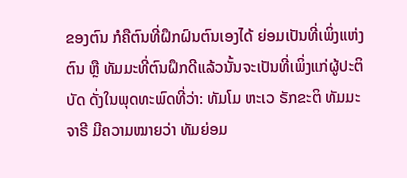ຂອງຕົນ ກໍຄືຕົນທີ່ຝຶກຝົນຕົນເອງໄດ້ ຍ່ອມເປັນທີ່ເພິ່ງແຫ່ງຕົນ ຫຼື ທັມມະທີ່ຕົນຝຶກດີແລ້ວນັ້ນຈະເປັນທີ່ເພິ່ງແກ່ຜູ້ປະຕິບັດ ດັ່ງໃນພຸດທະພົດທີ່ວ່າ: ທັມໂມ ຫະເວ ຣັກຂະຕິ ທັມມະຈາຣີ ມີຄວາມໝາຍວ່າ ທັມຍ່ອມ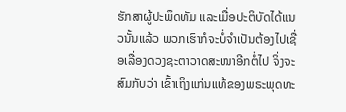ຮັກສາຜູ້ປະພຶດທັມ ແລະເມື່ອປະຕິບັດໄດ້ແນວນັ້ນແລ້ວ ພວກເຮົາກໍຈະບໍ່ຈໍາເປັນຕ້ອງໄປເຊື່ອເລື່ອງດວງຊະຕາວາດສະໜາອີກຕໍ່ໄປ ຈິ່ງຈະສົມກັບວ່າ ເຂົ້າເຖິງແກ່ນແທ້ຂອງພຣະພຸດທະ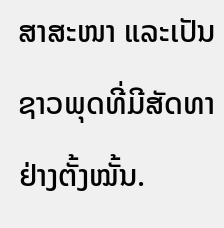ສາສະໜາ ແລະເປັນຊາວພຸດທີ່ມີສັດທາຢ່າງຕັ້ງໝັ້ນ.